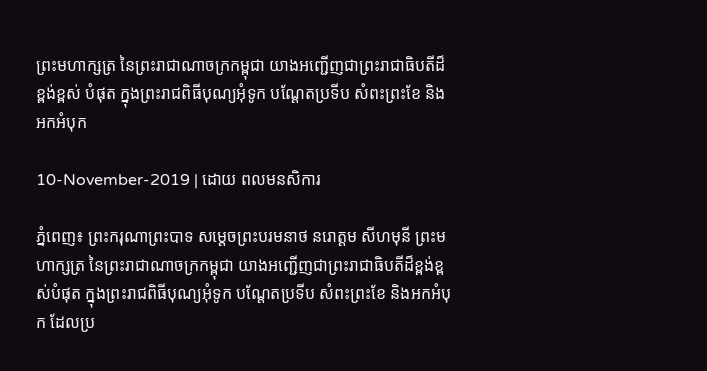ព្រះមហាក្សត្រ នៃព្រះរាជាណាចក្រកម្ពុជា យាងអញ្ជើញជាព្រះរាជាធិបតីដ៏ខ្ពង់ខ្ពស់ បំផុត ក្នុងព្រះរាជពិធីបុណ្យអុំទូក បណ្តែតប្រទីប សំពះព្រះខែ និងអកអំបុក

10-November-2019 | ដោយ ពលមនសិការ

ភ្នំពេញ៖ ព្រះករុណាព្រះបាទ សម្ដេចព្រះបរមនាថ នរោត្ដម សីហមុនី ព្រះមហាក្សត្រ នៃព្រះរាជាណាចក្រកម្ពុជា យាងអញ្ជើញជាព្រះរាជាធិបតីដ៏ខ្ពង់ខ្ពស់បំផុត ក្នុងព្រះរាជពិធីបុណ្យអុំទូក បណ្តែតប្រទីប សំពះព្រះខែ និងអកអំបុក ដែលប្រ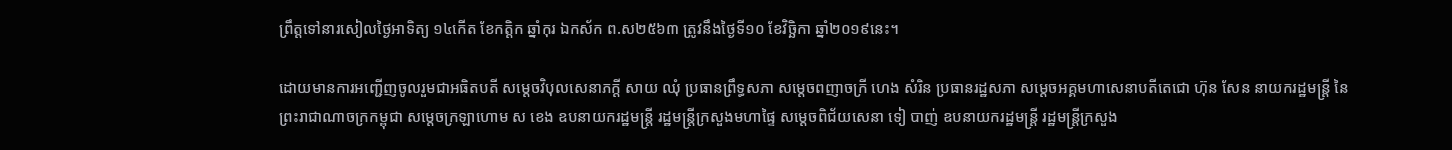ព្រឹត្តទៅនារសៀលថ្ងៃអាទិត្យ ១៤កើត ខែកត្តិក ឆ្នាំកុរ ឯកស័ក ព.ស២៥៦៣ ត្រូវនឹងថ្ងៃទី១០ ខែវិច្ឆិកា ឆ្នាំ២០១៩នេះ។

ដោយមានការអញ្ជើញចូលរួមជាអធិតបតី សម្តេចវិបុលសេនាភក្តី សាយ ឈុំ ប្រធានព្រឹទ្ធសភា សម្តេចពញាចក្រី ហេង សំរិន ប្រធានរដ្ឋសភា សម្តេចអគ្គមហាសេនាបតីតេជោ ហ៊ុន សែន នាយករដ្ឋមន្ត្រី នៃព្រះរាជាណាចក្រកម្ពុជា សម្តេចក្រឡាហោម ស ខេង ឧបនាយករដ្ឋមន្ត្រី រដ្ឋមន្ត្រីក្រសួងមហាផ្ទៃ សម្តេចពិជ័យសេនា ទៀ បាញ់ ឧបនាយករដ្ឋមន្ត្រី រដ្ឋមន្ត្រីក្រសួង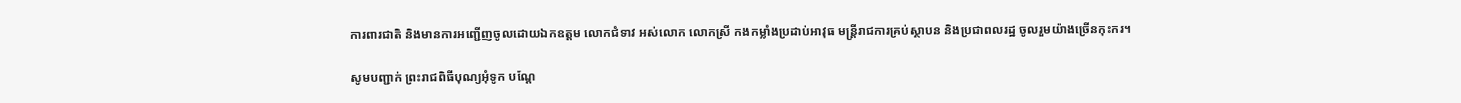ការពារជាតិ និងមានការអញ្ជើញចូលដោយឯកឧត្តម លោកជំទាវ អស់លោក លោកស្រី កងកម្លាំងប្រដាប់អាវុធ មន្ត្រីរាជការគ្រប់ស្ថាបន និងប្រជាពលរដ្ឋ ចូលរួមយ៉ាងច្រើនកុះករ។

សូមបញ្ជាក់ ព្រះរាជពិធីបុណ្យអុំទូក បណ្តែ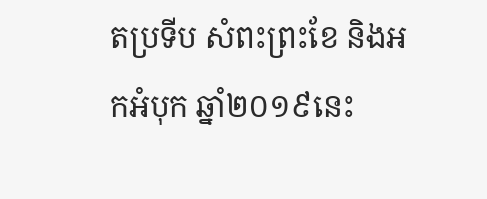តប្រទីប សំពះព្រះខែ និងអកអំបុក ឆ្នាំ២០១៩នេះ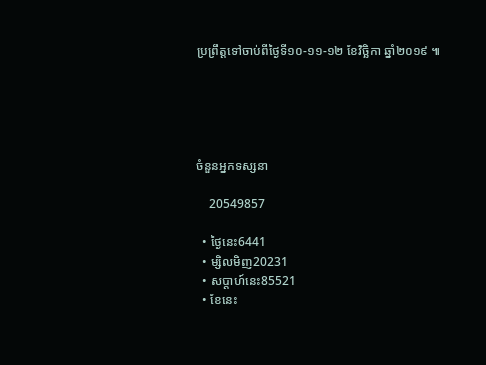ប្រព្រឹត្តទៅចាប់ពីថ្ងៃទី១០-១១-១២ ខែវិច្ឆិកា ឆ្នាំ២០១៩ ៕





ចំនួនអ្នកទស្សនា

    20549857

  • ថ្ងៃនេះ6441
  • ម្សិលមិញ20231
  • សប្តាហ៍នេះ85521
  • ខែនេះ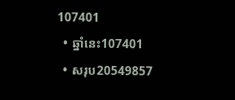107401
  • ឆ្នាំនេះ107401
  • សរុប20549857